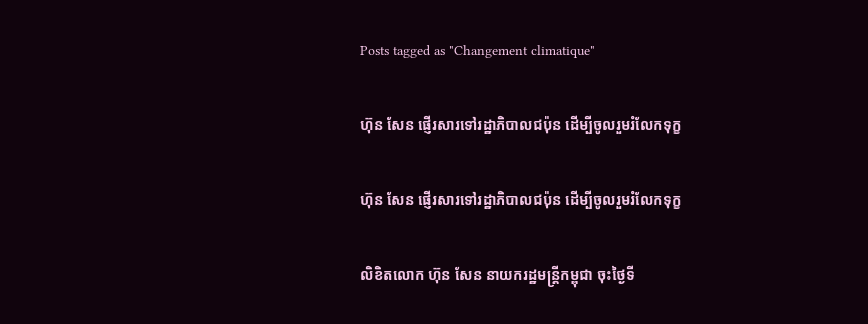Posts tagged as "Changement climatique"

ហ៊ុន សែន ផ្ញើរសារទៅរដ្ឋាភិបាលជប៉ុន ដើម្បីចូលរួមរំលែកទុក្ខ

ហ៊ុន សែន ផ្ញើរសារទៅរដ្ឋាភិបាលជប៉ុន ដើម្បីចូលរួមរំលែកទុក្ខ

លិខិតលោក ហ៊ុន សែន នាយករដ្ឋមន្ត្រីកម្ពុជា ចុះថ្ងៃទី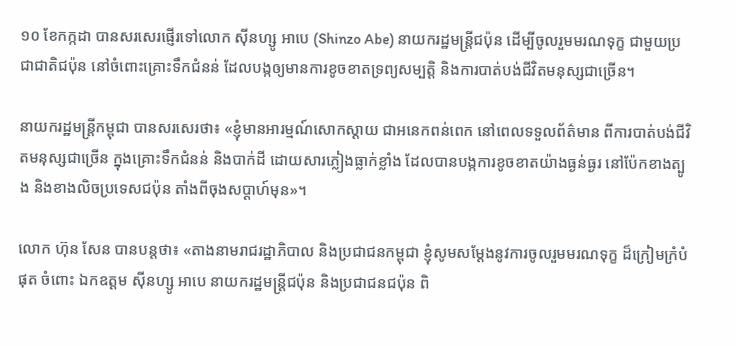១០ ខែកក្កដា បានសរសេរផ្ញើរទៅលោក ស៊ីនហ្សូ អាបេ (Shinzo Abe) នាយករដ្ឋមន្ត្រីជប៉ុន ដើម្បីចូលរួមមរណទុក្ខ ជាមួយប្រជាជាតិជប៉ុន នៅចំពោះគ្រោះទឹកជំនន់ ដែលបង្កឲ្យមានការខូចខាតទ្រព្យសម្បត្តិ និងការបាត់បង់ជីវិតមនុស្សជាច្រើន។

នាយករដ្ឋមន្ត្រីកម្ពុជា បានសរសេរថា៖ «ខ្ញុំមានអារម្មណ៍សោកស្ដាយ ជាអនេកពន់ពេក នៅពេលទទួលព័ត៌មាន ពីការបាត់បង់ជីវិតមនុស្សជាច្រើន ក្នុងគ្រោះទឹកជំនន់ និងបាក់ដី ដោយសារភ្លៀងធ្លាក់ខ្លាំង ដែលបានបង្កការខូចខាតយ៉ាងធ្ងន់ធ្ងរ នៅប៉ែកខាងត្បូង និងខាងលិចប្រទេសជប៉ុន តាំងពីចុងសប្ដាហ៍មុន»។

លោក ហ៊ុន សែន បានបន្តថា៖ «តាងនាមរាជរដ្ឋាភិបាល និងប្រជាជនកម្ពុជា ខ្ញុំសូមសម្ដែងនូវការចូលរួមមរណទុក្ខ ដ៏ក្រៀមក្រំបំផុត ចំពោះ ឯកឧត្ដម ស៊ីនហ្សូ អាបេ នាយករដ្ឋមន្រ្តីជប៉ុន និងប្រជាជនជប៉ុន ពិ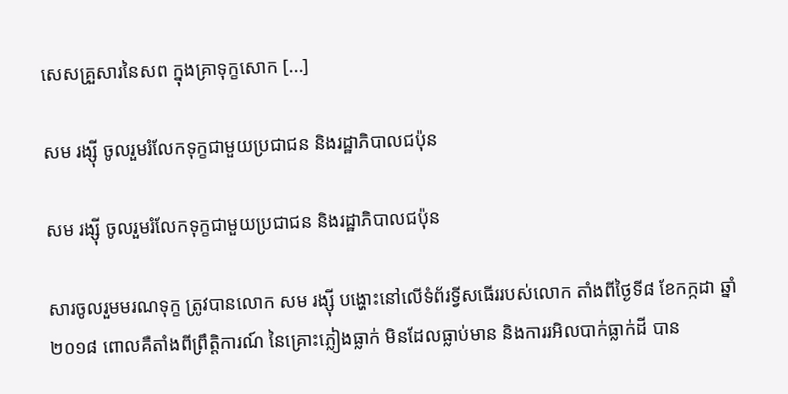សេសគ្រួសារនៃសព ក្នុងគ្រាទុក្ខសោក [...]

សម រង្ស៊ី ចូលរួមរំលែកទុក្ខជាមួយប្រជាជន និងរដ្ឋាភិបាលជប៉ុន

សម រង្ស៊ី ចូលរួមរំលែកទុក្ខជាមួយប្រជាជន និងរដ្ឋាភិបាលជប៉ុន

សារចូលរួមមរណទុក្ខ ត្រូវបានលោក សម រង្ស៊ី បង្ហោះនៅលើទំព័រទ្វីសធើររបស់លោក តាំងពីថ្ងៃទី៨ ខែកក្កដា ឆ្នាំ២០១៨ ពោលគឺតាំងពីព្រឹត្តិការណ៍ នៃគ្រោះភ្លៀងធ្លាក់ មិនដែលធ្លាប់មាន និងការរអិលបាក់ធ្លាក់ដី បាន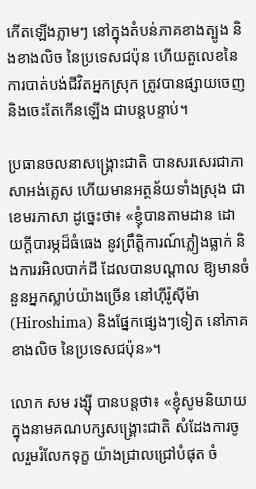កើតឡើងភ្លាមៗ នៅក្នុងតំបន់ភាគខាងត្បូង និងខាងលិច នៃប្រទេសជប៉ុន ហើយតួលេខនៃការបាត់បង់ជីវិតអ្នកស្រុក ត្រូវបានផ្សាយចេញ និងចេះតែកើនឡើង ជាបន្តបន្ទាប់។

ប្រធានចលនាសង្គ្រោះជាតិ បានសរសេរជាភាសាអង់គ្លេស ហើយមានអត្ថន័យទាំងស្រុង ជាខេមរភាសា ដូច្នេះថា៖ «ខ្ញុំបានតាមដាន ដោយក្ដីបារម្ភដ៏ធំធេង នូវព្រឹត្តិការណ៍ភ្លៀងធ្លាក់ និងការរអិលបាក់ដី ដែលបានបណ្តាល ឱ្យមានចំនួនអ្នកស្លាប់យ៉ាងច្រើន នៅហ៊ីរ៉ូស៊ីម៉ា (Hiroshima) និងផ្នែកផ្សេងៗទៀត នៅភាគខាងលិច នៃប្រទេសជប៉ុន»។

លោក សម រង្ស៊ី បានបន្តថា៖ «ខ្ញុំសូមនិយាយ ក្នុងនាមគណបក្សសង្គ្រោះជាតិ សំដែងការចូលរួមរំលែកទុក្ខ យ៉ាងជ្រាលជ្រៅបំផុត ចំ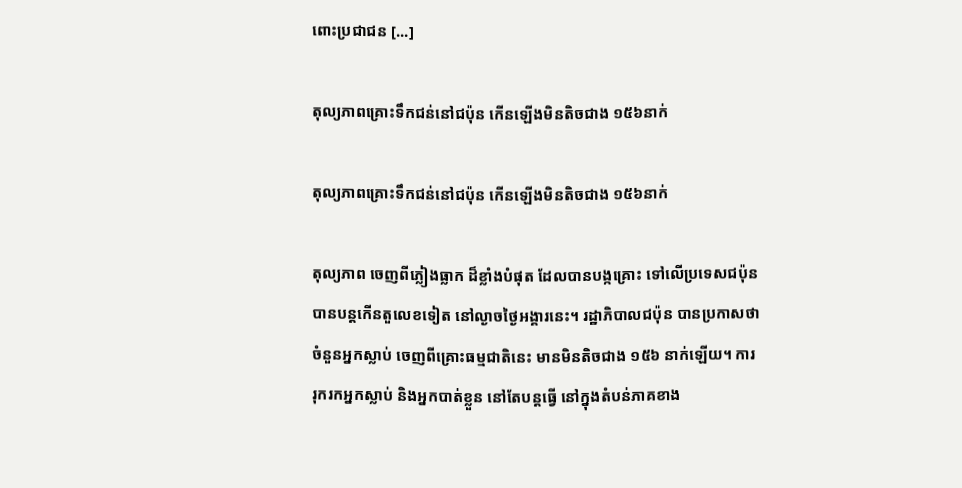ពោះប្រជាជន [...]

តុល្យភាពគ្រោះទឹកជន់នៅជប៉ុន កើនឡើងមិនតិចជាង ១៥៦នាក់

តុល្យភាពគ្រោះទឹកជន់នៅជប៉ុន កើនឡើងមិនតិចជាង ១៥៦នាក់

តុល្យភាព ចេញពីភ្លៀងធ្លាក ដ៏ខ្លាំងបំផុត ដែលបានបង្កគ្រោះ ទៅលើប្រទេសជប៉ុន បានបន្តកើនតួលេខទៀត នៅល្ងាចថ្ងៃអង្គារនេះ។ រដ្ឋាភិបាលជប៉ុន បានប្រកាសថា ចំនួនអ្នកស្លាប់ ចេញពីគ្រោះធម្មជាតិនេះ មានមិនតិចជាង ១៥៦ នាក់ឡើយ។ ការរុករកអ្នកស្លាប់ និងអ្នកបាត់ខ្លួន នៅតែបន្តធ្វើ នៅក្នុងតំបន់ភាគខាង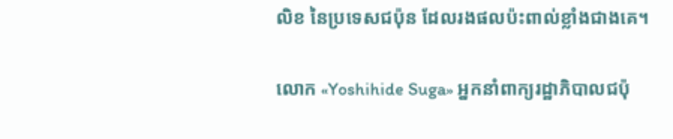លិខ នៃប្រទេសជប៉ុន ដែលរងផលប៉ះពាល់ខ្លាំងជាងគេ។

លោក «Yoshihide Suga» អ្នកនាំពាក្យរដ្ឋាភិបាលជប៉ុ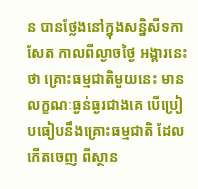ន បានថ្លែងនៅក្នុងសន្និសីទកាសែត កាលពីល្ងាចថ្ងៃ អង្គារនេះ ថា គ្រោះធម្មជាតិមួយនេះ មានលក្ខណៈធ្ងន់ធ្ងរជាងគេ បើប្រៀបធៀបនឹងគ្រោះធម្មជាតិ ដែលកើតចេញ ពីស្ថាន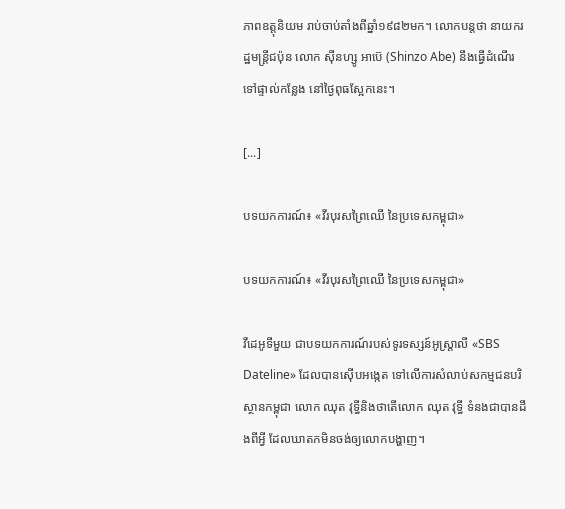ភាពឧត្តុនិយម រាប់ចាប់តាំងពីឆ្នាំ១៩៨២មក។ លោកបន្តថា នាយករដ្ឋមន្ត្រីជប៉ុន លោក ស៊ីនហ្សូ អាប៊េ (Shinzo Abe) នឹងធ្វើដំណើរទៅផ្ទាល់កន្លែង នៅថ្ងៃពុធស្អែកនេះ។

[...]

បទយកការណ៍៖ «វីរបុរសព្រៃឈើ នៃប្រទេសកម្ពុជា»

បទយកការណ៍៖ «វីរបុរសព្រៃឈើ នៃប្រទេសកម្ពុជា»

វីដេអូទីមួយ ជាបទយកការណ៍របស់ទូរទស្សន៍អូស្ត្រាលី «SBS Dateline» ដែលបានស៊ើបអង្កេត ទៅលើការសំលាប់សកម្មជនបរិស្ថានកម្ពុជា លោក ឈុត វុទ្ធីនិងថាតើលោក ឈុត វុទ្ធី ទំនងជាបានដឹងពីអ្វី ដែលឃាតកមិនចង់ឲ្យលោកបង្ហាញ។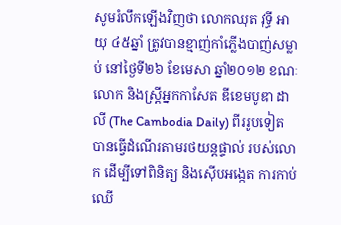សូមរំលឹកឡើងវិញថា លោកឈុត វុទ្ធី អាយុ ៤៥ឆ្នាំ ត្រូវបានខ្មាញ់កាំភ្លើងបាញ់សម្លាប់ នៅថ្ងៃទី២៦ ខែមេសា ឆ្នាំ២០១២ ខណៈលោក និងស្រ្តីអ្នកកាសែត ឌីខេមបូឌា ដាលី (The Cambodia Daily) ពីររូបទៀត បានធ្វើដំណើរតាមរថយន្តផ្ទាល់ របស់លោក ដើម្បីទៅពិនិត្យ និងស៊ើបអង្កេត ការកាប់ឈើ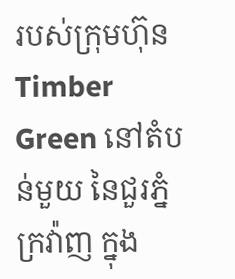របស់ក្រុមហ៊ុន Timber Green នៅតំបន់មួយ នៃជួរភ្នំក្រវ៉ាញ ក្នុង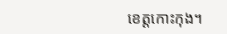ខេត្តកោះកុង។